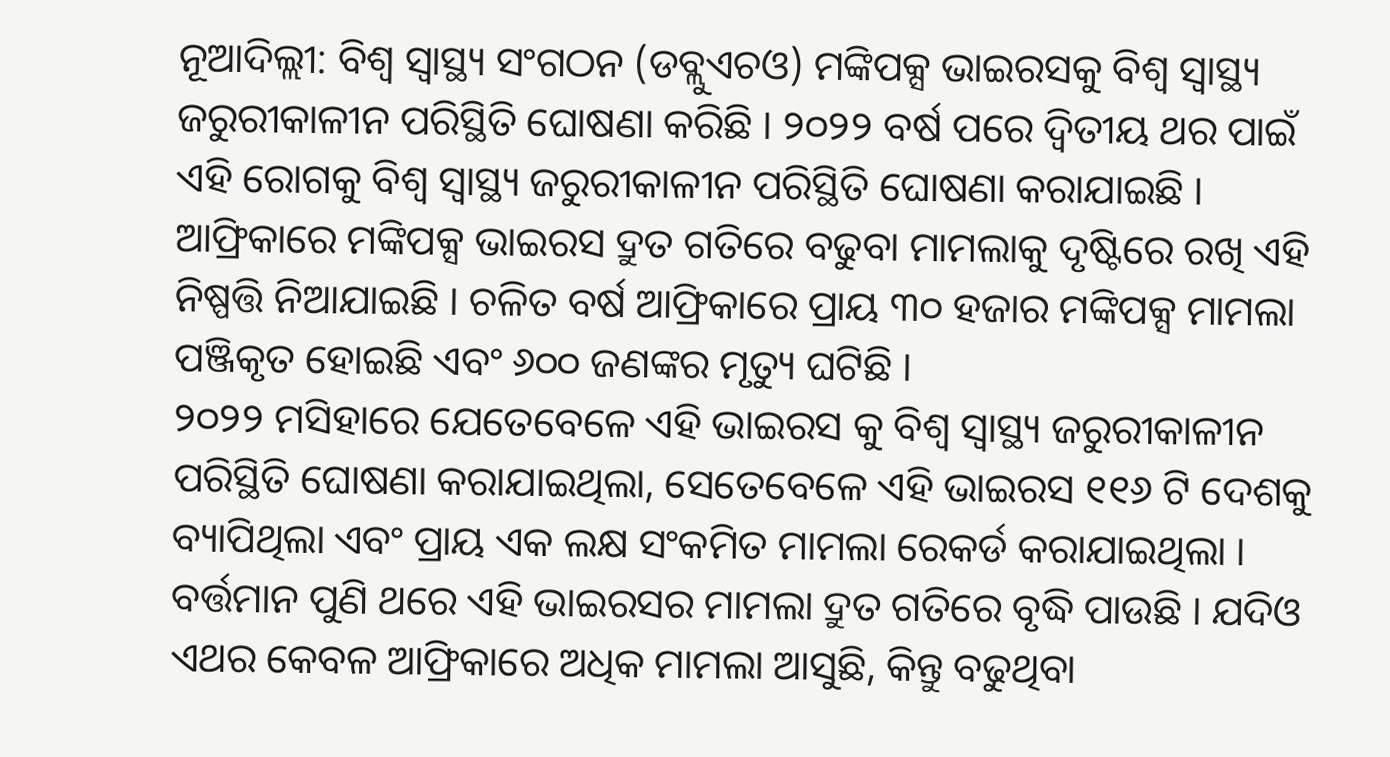ନୂଆଦିଲ୍ଲୀ: ବିଶ୍ବ ସ୍ବାସ୍ଥ୍ୟ ସଂଗଠନ (ଡବ୍ଲୁଏଚଓ) ମଙ୍କିପକ୍ସ ଭାଇରସକୁ ବିଶ୍ୱ ସ୍ୱାସ୍ଥ୍ୟ ଜରୁରୀକାଳୀନ ପରିସ୍ଥିତି ଘୋଷଣା କରିଛି । ୨୦୨୨ ବର୍ଷ ପରେ ଦ୍ୱିତୀୟ ଥର ପାଇଁ ଏହି ରୋଗକୁ ବିଶ୍ୱ ସ୍ୱାସ୍ଥ୍ୟ ଜରୁରୀକାଳୀନ ପରିସ୍ଥିତି ଘୋଷଣା କରାଯାଇଛି । ଆଫ୍ରିକାରେ ମଙ୍କିପକ୍ସ ଭାଇରସ ଦ୍ରୁତ ଗତିରେ ବଢୁବା ମାମଲାକୁ ଦୃଷ୍ଟିରେ ରଖି ଏହି ନିଷ୍ପତ୍ତି ନିଆଯାଇଛି । ଚଳିତ ବର୍ଷ ଆଫ୍ରିକାରେ ପ୍ରାୟ ୩୦ ହଜାର ମଙ୍କିପକ୍ସ ମାମଲା ପଞ୍ଜିକୃତ ହୋଇଛି ଏବଂ ୬୦୦ ଜଣଙ୍କର ମୃତ୍ୟୁ ଘଟିଛି ।
୨୦୨୨ ମସିହାରେ ଯେତେବେଳେ ଏହି ଭାଇରସ କୁ ବିଶ୍ବ ସ୍ୱାସ୍ଥ୍ୟ ଜରୁରୀକାଳୀନ ପରିସ୍ଥିତି ଘୋଷଣା କରାଯାଇଥିଲା, ସେତେବେଳେ ଏହି ଭାଇରସ ୧୧୬ ଟି ଦେଶକୁ ବ୍ୟାପିଥିଲା ଏବଂ ପ୍ରାୟ ଏକ ଲକ୍ଷ ସଂକମିତ ମାମଲା ରେକର୍ଡ କରାଯାଇଥିଲା ।
ବର୍ତ୍ତମାନ ପୁଣି ଥରେ ଏହି ଭାଇରସର ମାମଲା ଦ୍ରୁତ ଗତିରେ ବୃଦ୍ଧି ପାଉଛି । ଯଦିଓ ଏଥର କେବଳ ଆଫ୍ରିକାରେ ଅଧିକ ମାମଲା ଆସୁଛି, କିନ୍ତୁ ବଢୁଥିବା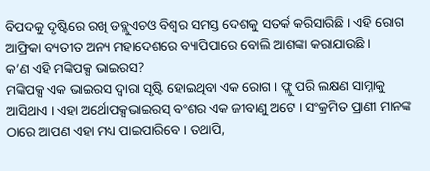ବିପଦକୁ ଦୃଷ୍ଟିରେ ରଖି ଡବ୍ଲୁଏଚଓ ବିଶ୍ବର ସମସ୍ତ ଦେଶକୁ ସତର୍କ କରିସାରିଛି । ଏହି ରୋଗ ଆଫ୍ରିକା ବ୍ୟତୀତ ଅନ୍ୟ ମହାଦେଶରେ ବ୍ୟାପିପାରେ ବୋଲି ଆଶଙ୍କା କରାଯାଉଛି ।
କ’ଣ ଏହି ମଙ୍କିପକ୍ସ ଭାଇରସ?
ମଙ୍କିପକ୍ସ ଏକ ଭାଇରସ ଦ୍ବାରା ସୃଷ୍ଟି ହୋଇଥିବା ଏକ ରୋଗ । ଫ୍ଲୁ ପରି ଲକ୍ଷଣ ସାମ୍ନାକୁ ଆସିଥାଏ । ଏହା ଅର୍ଥୋପକ୍ସଭାଇରସ୍ ବଂଶର ଏକ ଜୀବାଣୁ ଅଟେ । ସଂକ୍ରମିତ ପ୍ରାଣୀ ମାନଙ୍କ ଠାରେ ଆପଣ ଏହା ମଧ୍ୟ ପାଇପାରିବେ । ତଥାପି,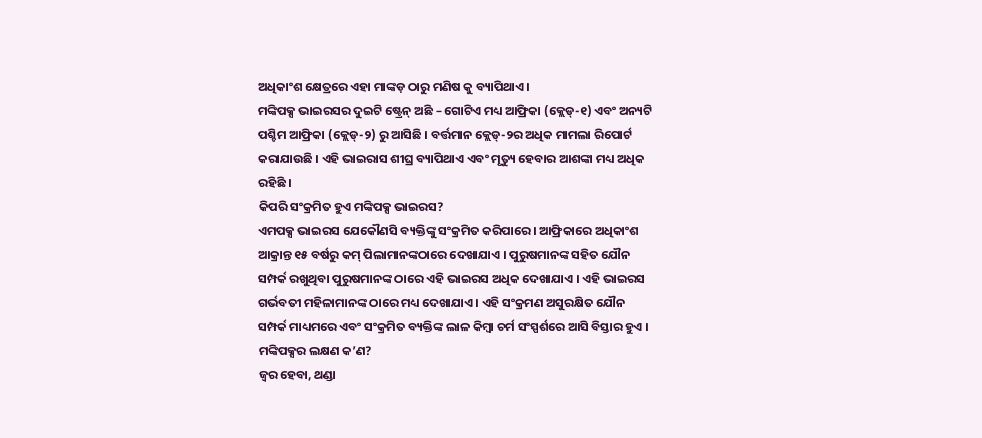ଅଧିକାଂଶ କ୍ଷେତ୍ରରେ ଏହା ମାଙ୍କଡ଼ ଠାରୁ ମଣିଷ କୁ ବ୍ୟାପିଥାଏ ।
ମଙ୍କିପକ୍ସ ଭାଇରସର ଦୁଇଟି ଷ୍ଟ୍ରେନ୍ ଅଛି – ଗୋଟିଏ ମଧ୍ୟ ଆଫ୍ରିକା (କ୍ଲେଡ୍-୧) ଏବଂ ଅନ୍ୟଟି ପଶ୍ଚିମ ଆଫ୍ରିକା (କ୍ଲେଡ୍-୨) ରୁ ଆସିଛି । ବର୍ତ୍ତମାନ କ୍ଲେଡ୍-୨ର ଅଧିକ ମାମଲା ରିପୋର୍ଟ କରାଯାଉଛି । ଏହି ଭାଇରାସ ଶୀଘ୍ର ବ୍ୟାପିଥାଏ ଏବଂ ମୃତ୍ୟୁ ହେବାର ଆଶଙ୍କା ମଧ୍ୟ ଅଧିକ ରହିଛି ।
କିପରି ସଂକ୍ରମିତ ହୁଏ ମଙ୍କିପକ୍ସ ଭାଇରସ?
ଏମପକ୍ସ ଭାଇରସ ଯେକୌଣସି ବ୍ୟକ୍ତିଙ୍କୁ ସଂକ୍ରମିତ କରିପାରେ । ଆଫ୍ରିକାରେ ଅଧିକାଂଶ ଆକ୍ରାନ୍ତ ୧୫ ବର୍ଷରୁ କମ୍ ପିଲାମାନଙ୍କଠାରେ ଦେଖାଯାଏ । ପୁରୁଷମାନଙ୍କ ସହିତ ଯୌନ ସମ୍ପର୍କ ରଖୁଥିବା ପୁରୁଷମାନଙ୍କ ଠାରେ ଏହି ଭାଇରସ ଅଧିକ ଦେଖାଯାଏ । ଏହି ଭାଇରସ ଗର୍ଭବତୀ ମହିଳାମାନଙ୍କ ଠାରେ ମଧ୍ୟ ଦେଖାଯାଏ । ଏହି ସଂକ୍ରମଣ ଅସୁରକ୍ଷିତ ଯୌନ ସମ୍ପର୍କ ମାଧ୍ୟମରେ ଏବଂ ସଂକ୍ରମିତ ବ୍ୟକ୍ତିଙ୍କ ଲାଳ କିମ୍ବା ଚର୍ମ ସଂସ୍ପର୍ଶରେ ଆସି ବିସ୍ତାର ହୁଏ ।
ମଙ୍କିପକ୍ସର ଲକ୍ଷଣ କ’ଣ?
ଜ୍ବର ହେବା, ଥଣ୍ଡା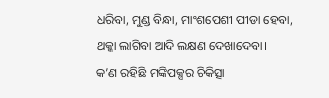ଧରିବା, ମୁଣ୍ଡ ବିନ୍ଧା, ମାଂଶପେଶୀ ପୀଡା ହେବା, ଥକ୍କା ଲାଗିବା ଆଦି ଲକ୍ଷଣ ଦେଖାଦେବା।
କ’ଣ ରହିଛି ମଙ୍କିପକ୍ସର ଚିକିତ୍ସା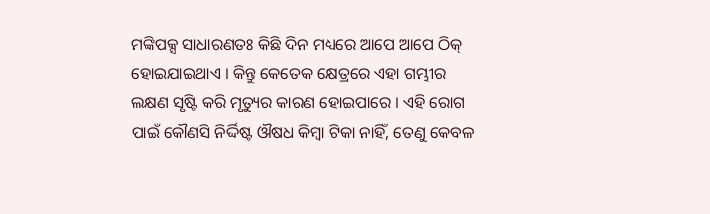ମଙ୍କିପକ୍ସ ସାଧାରଣତଃ କିଛି ଦିନ ମଧ୍ୟରେ ଆପେ ଆପେ ଠିକ୍ ହୋଇଯାଇଥାଏ । କିନ୍ତୁ କେତେକ କ୍ଷେତ୍ରରେ ଏହା ଗମ୍ଭୀର ଲକ୍ଷଣ ସୃଷ୍ଟି କରି ମୃତ୍ୟୁର କାରଣ ହୋଇପାରେ । ଏହି ରୋଗ ପାଇଁ କୌଣସି ନିର୍ଦ୍ଦିଷ୍ଟ ଔଷଧ କିମ୍ବା ଟିକା ନାହିଁ, ତେଣୁ କେବଳ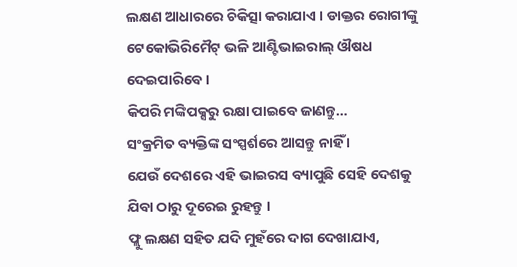ଲକ୍ଷଣ ଆଧାରରେ ଚିକିତ୍ସା କରାଯାଏ । ଡାକ୍ତର ରୋଗୀଙ୍କୁ ଟେକୋଭିରିମୈଟ୍ ଭଳି ଆଣ୍ଟିଭାଇରାଲ୍ ଔଷଧ ଦେଇପାରିବେ ।
କିପରି ମଙ୍କିପକ୍ସରୁ ରକ୍ଷା ପାଇବେ ଜାଣନ୍ତୁ…
ସଂକ୍ରମିତ ବ୍ୟକ୍ତିଙ୍କ ସଂସ୍ପର୍ଶରେ ଆସନ୍ତୁ ନାହିଁ ।
ଯେଉଁ ଦେଶରେ ଏହି ଭାଇରସ ବ୍ୟାପୁଛି ସେହି ଦେଶକୁ ଯିବା ଠାରୁ ଦୂରେଇ ରୁହନ୍ତୁ ।
ଫ୍ଲୁ ଲକ୍ଷଣ ସହିତ ଯଦି ମୁହଁରେ ଦାଗ ଦେଖାଯାଏ,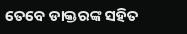ତେବେ ଡାକ୍ତରଙ୍କ ସହିତ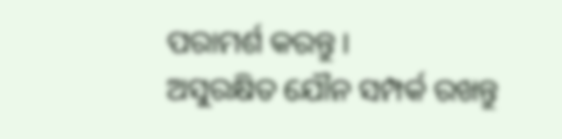ପରାମର୍ଶ କରନ୍ତୁ ।
ଅସୁରକ୍ଷିତ ଯୌନ ସମ୍ପର୍କ ରଖନ୍ତୁ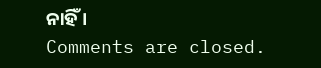ନାହିଁ ।
Comments are closed.